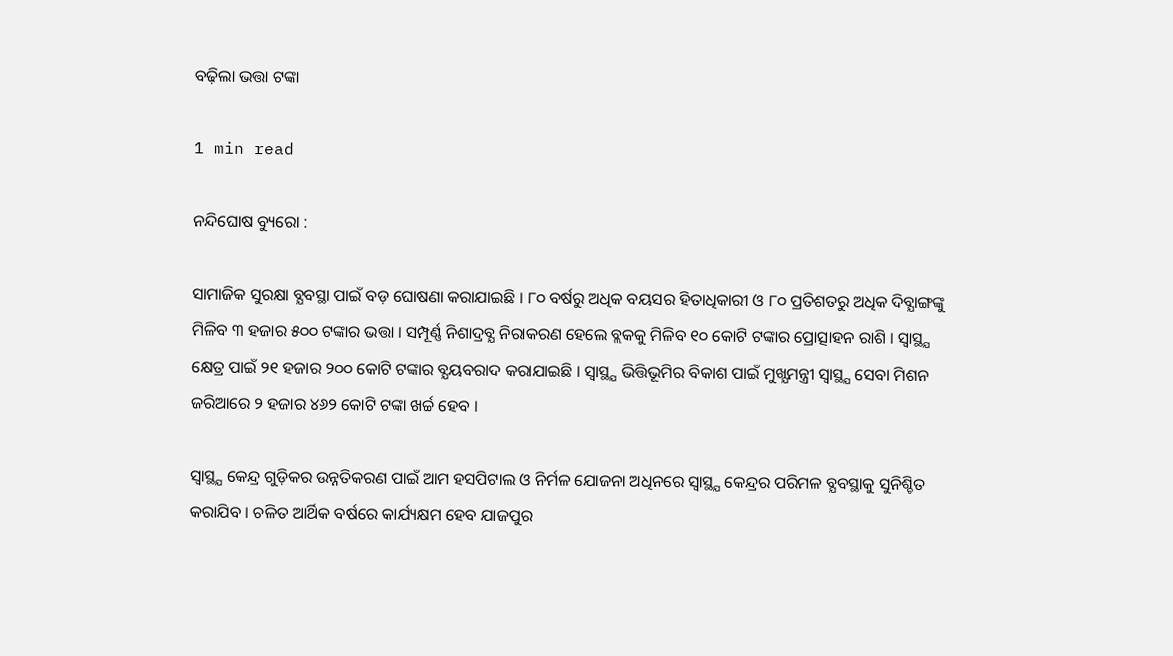ବଢ଼ିଲା ଭତ୍ତା ଟଙ୍କା

1 min read

ନନ୍ଦିଘୋଷ ବ୍ୟୁରୋ :

ସାମାଜିକ ସୁରକ୍ଷା ବ୍ଯବସ୍ଥା ପାଇଁ ବଡ଼ ଘୋଷଣା କରାଯାଇଛି । ୮୦ ବର୍ଷରୁ ଅଧିକ ବୟସର ହିତାଧିକାରୀ ଓ ୮୦ ପ୍ରତିଶତରୁ ଅଧିକ ଦିବ୍ଯାଙ୍ଗଙ୍କୁ ମିଳିବ ୩ ହଜାର ୫୦୦ ଟଙ୍କାର ଭତ୍ତା । ସମ୍ପୂର୍ଣ୍ଣ ନିଶାଦ୍ରବ୍ଯ ନିରାକରଣ ହେଲେ ବ୍ଲକକୁ ମିଳିବ ୧୦ କୋଟି ଟଙ୍କାର ପ୍ରୋତ୍ସାହନ ରାଶି । ସ୍ବାସ୍ଥ୍ଯ କ୍ଷେତ୍ର ପାଇଁ ୨୧ ହଜାର ୨୦୦ କୋଟି ଟଙ୍କାର ବ୍ଯୟବରାଦ କରାଯାଇଛି । ସ୍ବାସ୍ଥ୍ଯ ଭିତ୍ତିଭୂମିର ବିକାଶ ପାଇଁ ମୁଖ୍ଯମନ୍ତ୍ରୀ ସ୍ବାସ୍ଥ୍ଯ ସେବା ମିଶନ ଜରିଆରେ ୨ ହଜାର ୪୬୨ କୋଟି ଟଙ୍କା ଖର୍ଚ୍ଚ ହେବ ।

ସ୍ବାସ୍ଥ୍ଯ କେନ୍ଦ୍ର ଗୁଡ଼ିକର ଉନ୍ନତିକରଣ ପାଇଁ ଆମ ହସପିଟାଲ ଓ ନିର୍ମଳ ଯୋଜନା ଅଧିନରେ ସ୍ବାସ୍ଥ୍ଯ କେନ୍ଦ୍ରର ପରିମଳ ବ୍ଯବସ୍ଥାକୁ ସୁନିଶ୍ଚିତ କରାଯିବ । ଚଳିତ ଆର୍ଥିକ ବର୍ଷରେ କାର୍ଯ୍ୟକ୍ଷମ ହେବ ଯାଜପୁର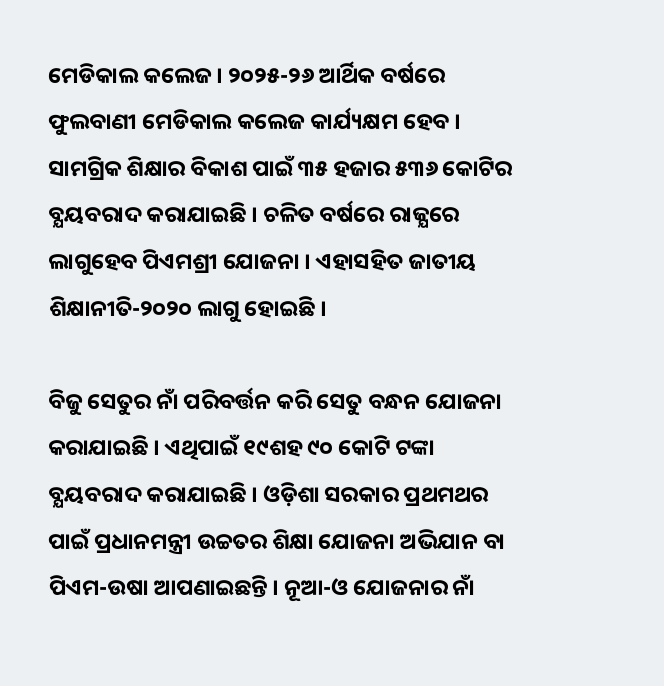ମେଡିକାଲ କଲେଜ । ୨୦୨୫-୨୬ ଆର୍ଥିକ ବର୍ଷରେ ଫୁଲବାଣୀ ମେଡିକାଲ କଲେଜ କାର୍ଯ୍ୟକ୍ଷମ ହେବ । ସାମଗ୍ରିକ ଶିକ୍ଷାର ବିକାଶ ପାଇଁ ୩୫ ହଜାର ୫୩୬ କୋଟିର ବ୍ଯୟବରାଦ କରାଯାଇଛି । ଚଳିତ ବର୍ଷରେ ରାଜ୍ଯରେ ଲାଗୁହେବ ପିଏମଶ୍ରୀ ଯୋଜନା । ଏହାସହିତ ଜାତୀୟ ଶିକ୍ଷାନୀତି-୨୦୨୦ ଲାଗୁ ହୋଇଛି ।

ବିଜୁ ସେତୁର ନାଁ ପରିବର୍ତ୍ତନ କରି ସେତୁ ବନ୍ଧନ ଯୋଜନା କରାଯାଇଛି । ଏଥିପାଇଁ ୧୯ଶହ ୯୦ କୋଟି ଟଙ୍କା ବ୍ଯୟବରାଦ କରାଯାଇଛି । ଓଡ଼ିଶା ସରକାର ପ୍ରଥମଥର ପାଇଁ ପ୍ରଧାନମନ୍ତ୍ରୀ ଉଚ୍ଚତର ଶିକ୍ଷା ଯୋଜନା ଅଭିଯାନ ବା ପିଏମ-ଉଷା ଆପଣାଇଛନ୍ତି । ନୂଆ-ଓ ଯୋଜନାର ନାଁ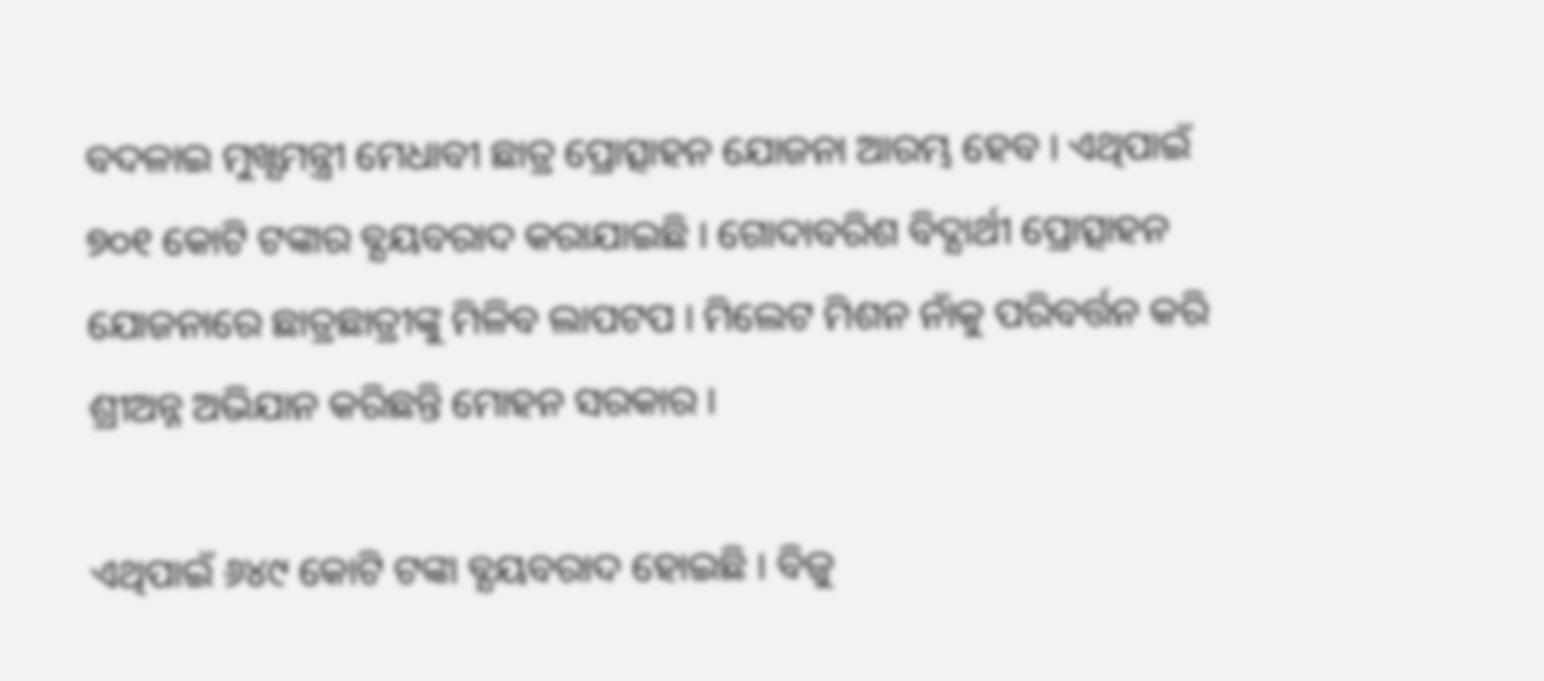ବଦଳାଇ ମୁଖ୍ଯମନ୍ତ୍ରୀ ମେଧାବୀ ଛାତ୍ର ପ୍ରୋତ୍ସାହନ ଯୋଜନା ଆରମ୍ଭ ହେବ । ଏଥିପାଇଁ ୭୦୧ କୋଟି ଟଙ୍କାର ବ୍ଯୟବରାଦ କରାଯାଇଛି । ଗୋଦାବରିଶ ବିଦ୍ଯାର୍ଥୀ ପ୍ରୋତ୍ସାହନ ଯୋଜନାରେ ଛାତ୍ରଛାତ୍ରୀଙ୍କୁ ମିଳିବ ଲାପଟପ । ମିଲେଟ ମିଶନ ନାଁକୁ ପରିବର୍ତ୍ତନ କରି ଶ୍ରୀଅନ୍ନ ଅଭିଯାନ କରିଛନ୍ତି ମୋହନ ସରକାର ।

ଏଥିପାଇଁ ୬୪୯ କୋଟି ଟଙ୍କା ବ୍ଯୟବରାଦ ହୋଇଛି । ବିଜୁ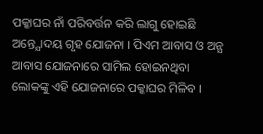ପକ୍କାଘର ନାଁ ପରିବର୍ତ୍ତନ କରି ଲାଗୁ ହୋଇଛି ଅନ୍ତ୍ଯୋଦୟ ଗୃହ ଯୋଜନା । ପିଏମ ଆବାସ ଓ ଅନ୍ଯ ଆବାସ ଯୋଜନାରେ ସାମିଲ ହୋଇନଥିବା ଲୋକଙ୍କୁ ଏହି ଯୋଜନାରେ ପକ୍କାଘର ମିଳିବ ।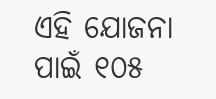ଏହି ଯୋଜନା ପାଇଁ ୧୦୫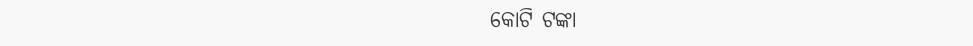କୋଟି ଟଙ୍କା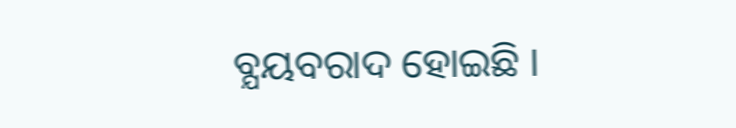ବ୍ଯୟବରାଦ ହୋଇଛି ।